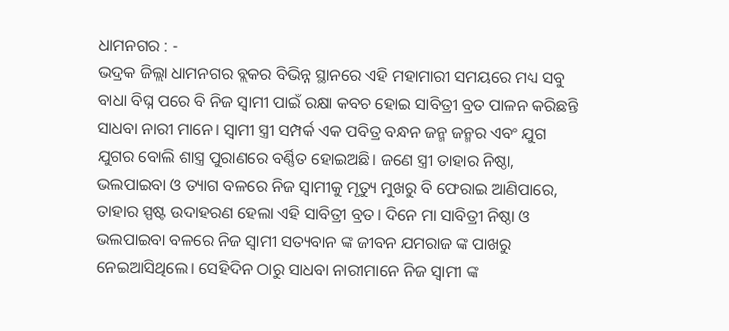ଧାମନଗର : -
ଭଦ୍ରକ ଜିଲ୍ଲା ଧାମନଗର ବ୍ଲକର ବିଭିନ୍ନ ସ୍ଥାନରେ ଏହି ମହାମାରୀ ସମୟରେ ମଧ୍ୟ ସବୁ ବାଧା ବିଘ୍ନ ପରେ ବି ନିଜ ସ୍ୱାମୀ ପାଇଁ ରକ୍ଷା କବଚ ହୋଇ ସାବିତ୍ରୀ ବ୍ରତ ପାଳନ କରିଛନ୍ତି ସାଧବା ନାରୀ ମାନେ। ସ୍ୱାମୀ ସ୍ତ୍ରୀ ସମ୍ପର୍କ ଏକ ପବିତ୍ର ବନ୍ଧନ ଜନ୍ମ ଜନ୍ମର ଏବଂ ଯୁଗ ଯୁଗର ବୋଲି ଶାସ୍ତ୍ର ପୁରାଣରେ ବର୍ଣ୍ଣିତ ହୋଇଅଛି। ଜଣେ ସ୍ତ୍ରୀ ତାହାର ନିଷ୍ଠା, ଭଲପାଇବା ଓ ତ୍ୟାଗ ବଳରେ ନିଜ ସ୍ୱାମୀକୁ ମୃତ୍ୟୁ ମୁଖରୁ ବି ଫେରାଇ ଆଣିପାରେ, ତାହାର ସ୍ପଷ୍ଟ ଉଦାହରଣ ହେଲା ଏହି ସାବିତ୍ରୀ ବ୍ରତ। ଦିନେ ମା ସାବିତ୍ରୀ ନିଷ୍ଠା ଓ ଭଲପାଇବା ବଳରେ ନିଜ ସ୍ୱାମୀ ସତ୍ୟବାନ ଙ୍କ ଜୀବନ ଯମରାଜ ଙ୍କ ପାଖରୁ ନେଇଆସିଥିଲେ। ସେହିଦିନ ଠାରୁ ସାଧବା ନାରୀମାନେ ନିଜ ସ୍ୱାମୀ ଙ୍କ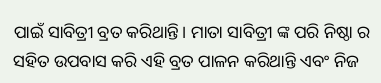ପାଇଁ ସାବିତ୍ରୀ ବ୍ରତ କରିଥାନ୍ତି। ମାତା ସାବିତ୍ରୀ ଙ୍କ ପରି ନିଷ୍ଠା ର ସହିତ ଉପବାସ କରି ଏହି ବ୍ରତ ପାଳନ କରିଥାନ୍ତି ଏବଂ ନିଜ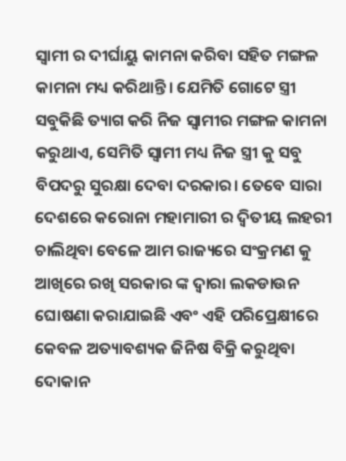ସ୍ୱାମୀ ର ଦୀର୍ଘାୟୁ କାମନା କରିବା ସହିତ ମଙ୍ଗଳ କାମନା ମଧ୍ୟ କରିଥାନ୍ତି। ଯେମିତି ଗୋଟେ ସ୍ତ୍ରୀ ସବୁକିଛି ତ୍ୟାଗ କରି ନିଜ ସ୍ୱାମୀର ମଙ୍ଗଳ କାମନା କରୁଥାଏ, ସେମିତି ସ୍ୱାମୀ ମଧ୍ୟ ନିଜ ସ୍ତ୍ରୀ କୁ ସବୁ ବିପଦରୁ ସୁରକ୍ଷା ଦେବା ଦରକାର। ତେବେ ସାରା ଦେଶରେ କରୋନା ମହାମାରୀ ର ଦ୍ୱିତୀୟ ଲହରୀ ଚାଲିଥିବା ବେଳେ ଆମ ରାଜ୍ୟରେ ସଂକ୍ରମଣ କୁ ଆଖିରେ ରଖି ସରକାର ଙ୍କ ଦ୍ଵାରା ଲକଡାଉନ ଘୋଷଣା କରାଯାଇଛି ଏବଂ ଏହି ପରିପ୍ରେକ୍ଷୀରେ କେବଳ ଅତ୍ୟାବଶ୍ୟକ ଜିନିଷ ବିକ୍ରି କରୁଥିବା ଦୋକାନ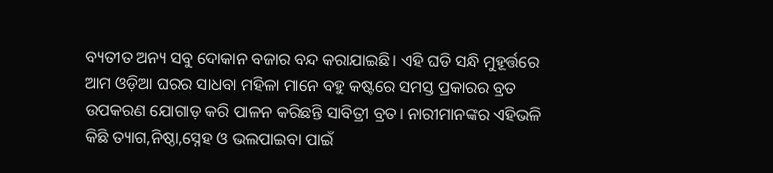ବ୍ୟତୀତ ଅନ୍ୟ ସବୁ ଦୋକାନ ବଜାର ବନ୍ଦ କରାଯାଇଛି। ଏହି ଘଡି ସନ୍ଧି ମୁହୂର୍ତ୍ତରେ ଆମ ଓଡ଼ିଆ ଘରର ସାଧବା ମହିଳା ମାନେ ବହୁ କଷ୍ଟରେ ସମସ୍ତ ପ୍ରକାରର ବ୍ରତ ଉପକରଣ ଯୋଗାଡ଼ କରି ପାଳନ କରିଛନ୍ତି ସାବିତ୍ରୀ ବ୍ରତ। ନାରୀମାନଙ୍କର ଏହିଭଳି କିଛି ତ୍ୟାଗ,ନିଷ୍ଠା,ସ୍ନେହ ଓ ଭଲପାଇବା ପାଇଁ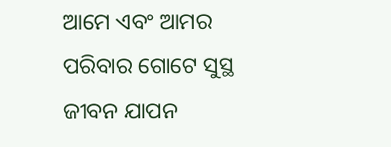ଆମେ ଏବଂ ଆମର ପରିବାର ଗୋଟେ ସୁସ୍ଥ ଜୀବନ ଯାପନ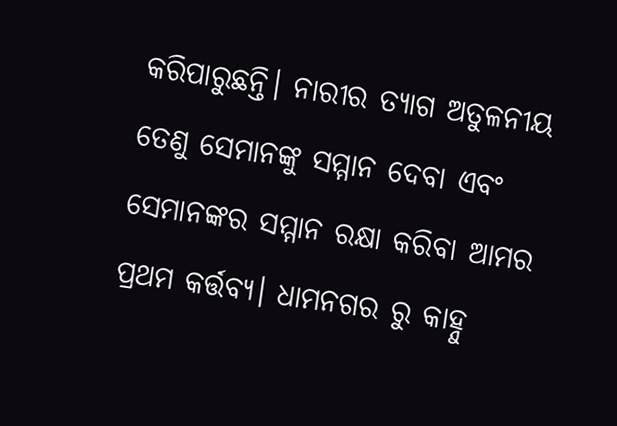କରିପାରୁଛନ୍ତି। ନାରୀର ତ୍ୟାଗ ଅତୁଳନୀୟ ତେଣୁ ସେମାନଙ୍କୁ ସମ୍ମାନ ଦେବା ଏବଂ ସେମାନଙ୍କର ସମ୍ମାନ ରକ୍ଷା କରିବା ଆମର ପ୍ରଥମ କର୍ତ୍ତବ୍ୟ। ଧାମନଗର ରୁ କାହ୍ନୁ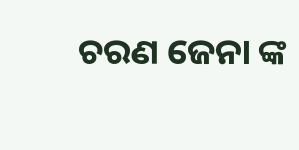ଚରଣ ଜେନା ଙ୍କ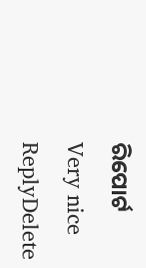ରିପୋର୍ଟ
Very nice
ReplyDelete